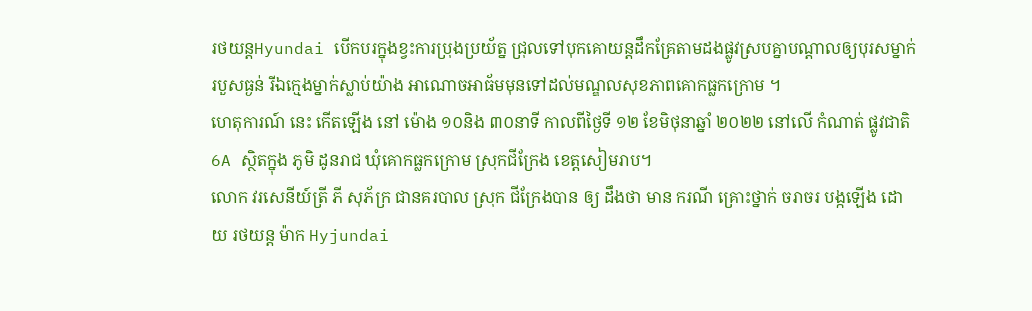រថយន្តHyundai បើកបរក្នុងខ្វះការប្រុងប្រយ័ត្ន ជ្រុលទៅបុកគោយន្តដឹកគ្រែតាមដងផ្លូវស្របគ្នាបណ្តាលឲ្យបុរសម្នាក់របួសធ្ងន់ រីឯក្មេងម្នាក់ស្លាប់យ៉ាង អាណោចអាធ័មមុនទៅដល់មណ្ឌលសុខភាពគោកធ្លកក្រោម ។
ហេតុការណ៍ នេះ កើតឡើង នៅ ម៉ោង ១០និង ៣០នាទី កាលពីថ្ងៃទី ១២ ខែមិថុនាឆ្នាំ ២០២២ នៅលើ កំណាត់ ផ្លូវជាតិ6A ស្ថិតក្នុង ភូមិ ដូនរាជ ឃុំគោកធ្លកក្រោម ស្រុកជីក្រែង ខេត្តសៀមរាប។
លោក វរសេនីយ៍ត្រី ភី សុភ័ក្រ ជានគរបាល ស្រុក ជីក្រែងបាន ឲ្យ ដឹងថា មាន ករណី គ្រោះថ្នាក់ ចរាចរ បង្កឡើង ដោយ រថយន្ត ម៉ាក Hyjundai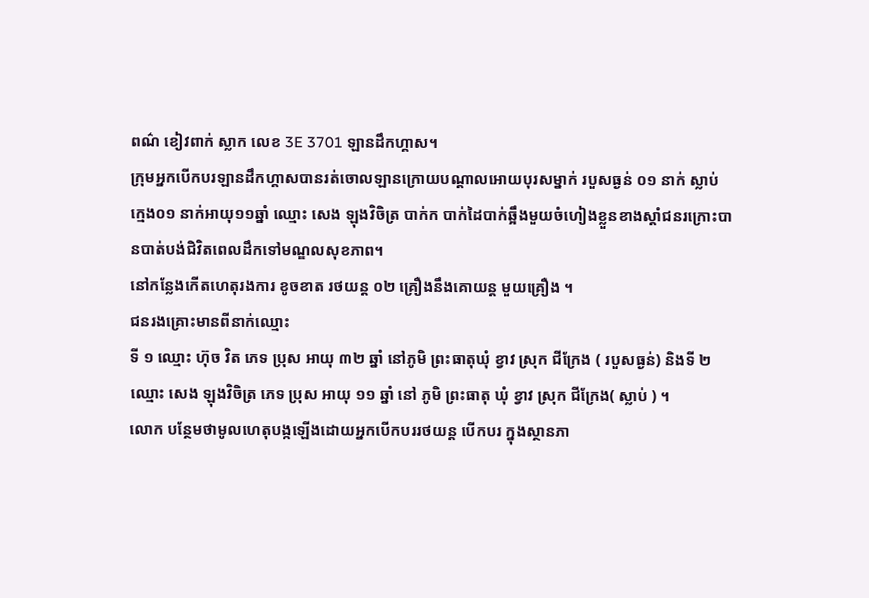ពណ៌ ខៀវពាក់ ស្លាក លេខ 3E 3701 ឡានដឹកហ្គាស។
ក្រុមអ្នកបើកបរឡានដឹកហ្គាសបានរត់ចោលឡានក្រោយបណ្ដាលអោយបុរសម្នាក់ របួសធ្ងន់ ០១ នាក់ ស្លាប់ ក្មេង០១ នាក់អាយុ១១ឆ្នាំ ឈ្មោះ សេង ឡុងវិចិត្រ បាក់ក បាក់ដៃបាក់ឆ្អឹងមួយចំហៀងខ្លួនខាងស្តាំជនរក្រោះបានបាត់បង់ជិវិតពេលដឹកទៅមណ្ឌលសុខភាព។
នៅកន្លែងកេីតហេតុរងការ ខូចខាត រថយន្ត ០២ គ្រឿងនឹងគោយន្ត មួយគ្រឿង ។
ជនរងគ្រោះមានពីនាក់ឈ្មោះ
ទី ១ ឈ្មោះ ហ៊ុច វិត ភេទ ប្រុស អាយុ ៣២ ឆ្នាំ នៅភូមិ ព្រះធាតុឃុំ ខ្វាវ ស្រុក ជីក្រែង ( របួសធ្ងន់) និងទី ២ ឈ្មោះ សេង ឡុងវិចិត្រ ភេទ ប្រុស អាយុ ១១ ឆ្នាំ នៅ ភូមិ ព្រះធាតុ ឃុំ ខ្វាវ ស្រុក ជីក្រែង( ស្លាប់ ) ។
លោក បន្ថែមថាមូលហេតុបង្កឡើងដោយអ្នកបើកបររថយន្ត បើកបរ ក្នុងស្ថានភា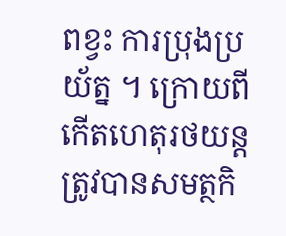ពខ្វះ ការប្រុងប្រយ័ត្ន ។ ក្រោយពីកេីតហេតុរថយន្តត្រូវបានសមត្ថកិ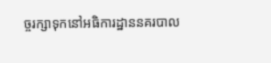ច្ចរក្សាទុកនៅអធិការដ្ឋាននគរបាល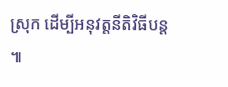ស្រុក ដើម្បីអនុវត្តនីតិវិធីបន្ត ៕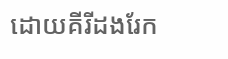ដោយគីរីដងរែក